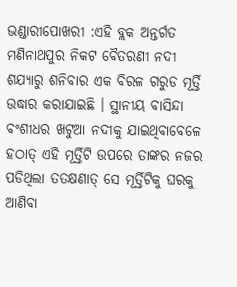ଭଣ୍ଡାରୀପୋଖରୀ :ଏହି ବ୍ଲକ ଅନ୍ତର୍ଗତ ମଣିନାଥପୁର ନିକଟ ବୈତରଣୀ ନଦୀ ଶଯ୍ୟାରୁ ଶନିବାର ଏକ ବିରଳ ଗରୁଡ ମୂର୍ତ୍ତି ଉଦ୍ଧାର କରାଯାଇଛି । ସ୍ଥାନୀୟ ବାସିନ୍ଦା ବଂଶୀଧର ଖଟୁଆ ନଦୀକୁ ଯାଇଥିବାବେଳେ ହଠାତ୍ ଏହି ମୂର୍ତ୍ତିଟି ଉପରେ ତାଙ୍କର ନଜର ପଡିଥିଲା ତତକ୍ଷଣାତ୍ ସେ ମୂର୍ତ୍ତିଟିକୁ ଘରକୁ ଆଣିବା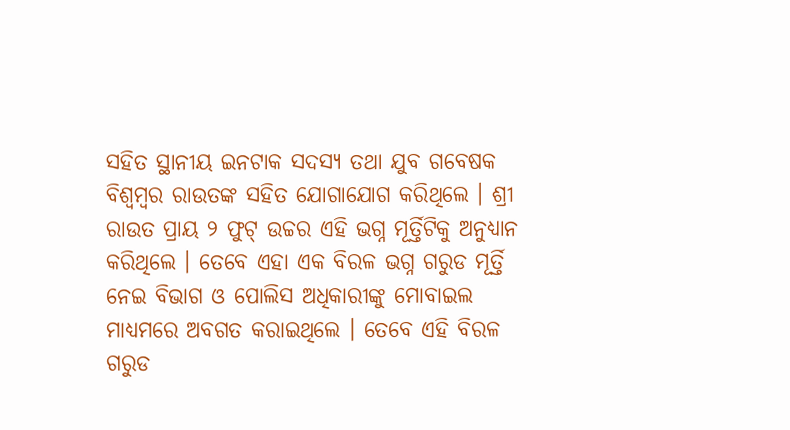ସହିତ ସ୍ଥାନୀୟ ଇନଟାକ ସଦସ୍ୟ ତଥା ଯୁବ ଗବେଷକ ବିଶ୍ୱମ୍ବର ରାଉତଙ୍କ ସହିତ ଯୋଗାଯୋଗ କରିଥିଲେ । ଶ୍ରୀ ରାଉତ ପ୍ରାୟ ୨ ଫୁଟ୍ ଉଚ୍ଚର ଏହି ଭଗ୍ନ ମୂର୍ତ୍ତିଟିକୁ ଅନୁଧ୍ୟାନ କରିଥିଲେ । ତେବେ ଏହା ଏକ ବିରଳ ଭଗ୍ନ ଗରୁଡ ମୂର୍ତ୍ତି ନେଇ ବିଭାଗ ଓ ପୋଲିସ ଅଧିକାରୀଙ୍କୁ ମୋବାଇଲ ମାଧ୍ୟମରେ ଅବଗତ କରାଇଥିଲେ । ତେବେ ଏହି ବିରଳ ଗରୁଡ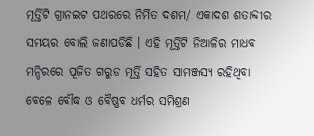ମୂର୍ତ୍ତିଟି ଗ୍ରାନଇଟ ପଥରରେ ନିର୍ମିତ ଦଶମ/ ଏକାଦଶ ଶତାବ୍ଦୀର ସମୟର ବୋଲି ଜଣାପଡିଛି । ଏହି ମୂର୍ତ୍ତିଟି ନିଆଳିର ମାଧବ ମନ୍ଦିରରେ ପୂଜିତ ଗରୁଡ ମୂର୍ତ୍ତି ସହିତ ସାମଞ୍ଜସ୍ୟ ରହିଥିବା ବେଳେ ବୌଦ୍ଧ ଓ ବୈଷ୍ଣବ ଧର୍ମର ସମିଶ୍ରଣ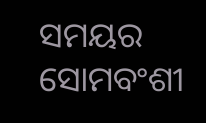ସମୟର ସୋମବଂଶୀ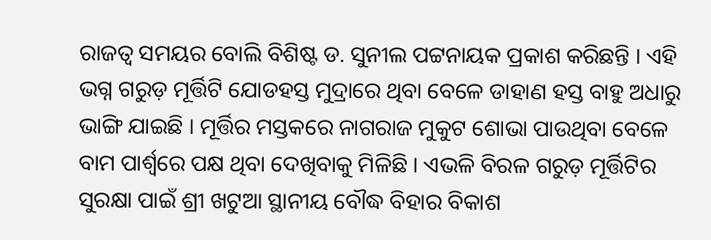ରାଜତ୍ୱ ସମୟର ବୋଲି ବିଶିଷ୍ଟ ଡ. ସୁନୀଲ ପଟ୍ଟନାୟକ ପ୍ରକାଶ କରିଛନ୍ତି । ଏହି ଭଗ୍ନ ଗରୁଡ଼ ମୂର୍ତ୍ତିଟି ଯୋଡହସ୍ତ ମୁଦ୍ରାରେ ଥିବା ବେଳେ ଡାହାଣ ହସ୍ତ ବାହୁ ଅଧାରୁ ଭାଙ୍ଗି ଯାଇଛି । ମୂର୍ତ୍ତିର ମସ୍ତକରେ ନାଗରାଜ ମୁକୁଟ ଶୋଭା ପାଉଥିବା ବେଳେ ବାମ ପାର୍ଶ୍ୱରେ ପକ୍ଷ ଥିବା ଦେଖିବାକୁ ମିଳିଛି । ଏଭଳି ବିରଳ ଗରୁଡ଼ ମୂର୍ତ୍ତିଟିର ସୁରକ୍ଷା ପାଇଁ ଶ୍ରୀ ଖଟୁଆ ସ୍ଥାନୀୟ ବୌଦ୍ଧ ବିହାର ବିକାଶ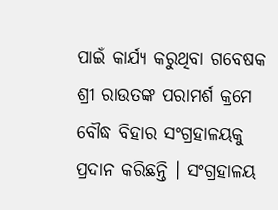ପାଇଁ କାର୍ଯ୍ୟ କରୁଥିବା ଗବେଷକ ଶ୍ରୀ ରାଉତଙ୍କ ପରାମର୍ଶ କ୍ରମେ ବୌଦ୍ଧ ବିହାର ସଂଗ୍ରହାଳୟକୁ ପ୍ରଦାନ କରିଛନ୍ତି । ସଂଗ୍ରହାଳୟ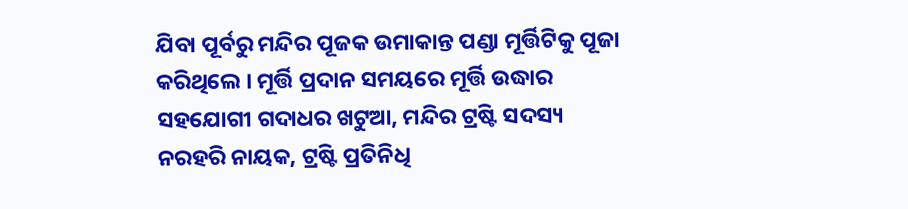ଯିବା ପୂର୍ବରୁ ମନ୍ଦିର ପୂଜକ ଉମାକାନ୍ତ ପଣ୍ଡା ମୂର୍ତ୍ତିଟିକୁ ପୂଜା କରିଥିଲେ । ମୂର୍ତ୍ତି ପ୍ରଦାନ ସମୟରେ ମୂର୍ତ୍ତି ଉଦ୍ଧାର ସହଯୋଗୀ ଗଦାଧର ଖଟୁଆ, ମନ୍ଦିର ଟ୍ରଷ୍ଟି ସଦସ୍ୟ ନରହରି ନାୟକ, ଟ୍ରଷ୍ଟି ପ୍ରତିନିଧି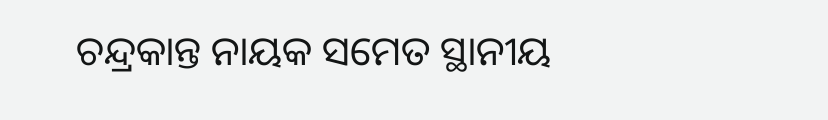ଚନ୍ଦ୍ରକାନ୍ତ ନାୟକ ସମେତ ସ୍ଥାନୀୟ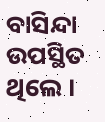ବାସିନ୍ଦା ଉପସ୍ଥିତ ଥିଲେ ।